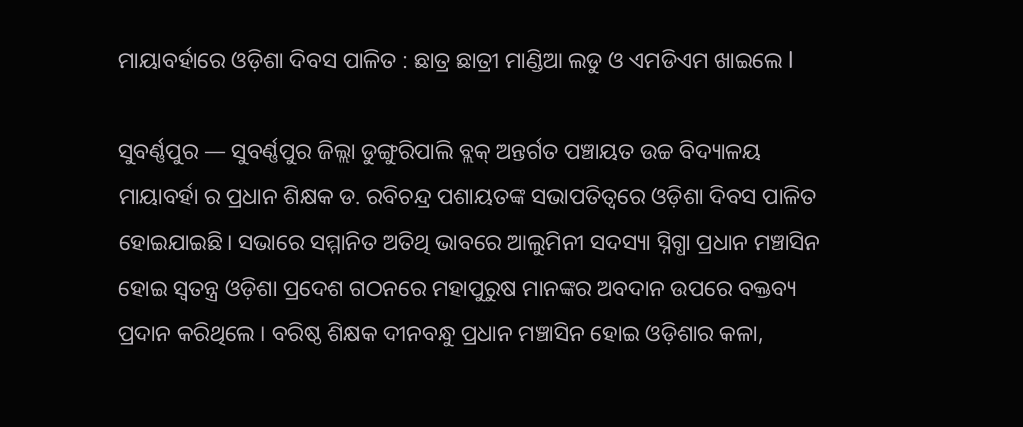ମାୟାବର୍ହାରେ ଓଡ଼ିଶା ଦିବସ ପାଳିତ : ଛାତ୍ର ଛାତ୍ରୀ ମାଣ୍ଡିଆ ଲଡୁ ଓ ଏମଡିଏମ ଖାଇଲେ l

ସୁବର୍ଣ୍ଣପୁର — ସୁବର୍ଣ୍ଣପୁର ଜିଲ୍ଲା ଡୁଙ୍ଗୁରିପାଲି ବ୍ଲକ୍ ଅନ୍ତର୍ଗତ ପଞ୍ଚାୟତ ଉଚ୍ଚ ବିଦ୍ୟାଳୟ
ମାୟାବର୍ହା ର ପ୍ରଧାନ ଶିକ୍ଷକ ଡ. ରବିଚନ୍ଦ୍ର ପଶାୟତଙ୍କ ସଭାପତିତ୍ବରେ ଓଡ଼ିଶା ଦିବସ ପାଳିତ ହୋଇଯାଇଛି। ସଭାରେ ସମ୍ମାନିତ ଅତିଥି ଭାବରେ ଆଲୁମିନୀ ସଦସ୍ୟା ସ୍ନିଗ୍ଧା ପ୍ରଧାନ ମଞ୍ଚାସିନ ହୋଇ ସ୍ଵତନ୍ତ୍ର ଓଡ଼ିଶା ପ୍ରଦେଶ ଗଠନରେ ମହାପୁରୁଷ ମାନଙ୍କର ଅବଦାନ ଉପରେ ବକ୍ତବ୍ୟ ପ୍ରଦାନ କରିଥିଲେ । ବରିଷ୍ଠ ଶିକ୍ଷକ ଦୀନବନ୍ଧୁ ପ୍ରଧାନ ମଞ୍ଚାସିନ ହୋଇ ଓଡ଼ିଶାର କଳା,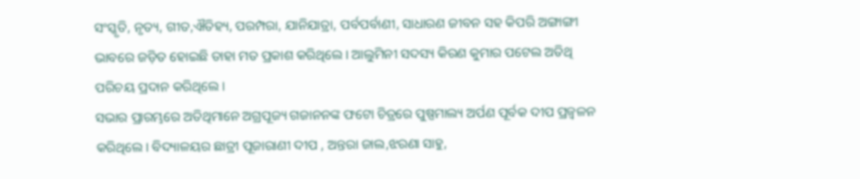ସଂସ୍କୃତି, ନୃତ୍ୟ, ଗୀତ,ଐତିହ୍ୟ, ପରମ୍ପରା, ଯାନିଯାତ୍ରା, ପର୍ବପର୍ବାଣୀ, ସାଧାରଣ ଜୀବନ ସହ କିପରି ଅଙ୍ଗାଙ୍ଗୀ ଭାବରେ ଜଡ଼ିତ ହୋଇଛି ତାହା ମତ ପ୍ରକାଶ କରିଥିଲେ। ଆଲୁମିନୀ ସଦସ୍ୟ କିରଣ କୁମାର ପଟେଲ ଅତିଥି ପରିଚୟ ପ୍ରଦାନ କରିଥିଲେ।
ସଭାର ପ୍ରାରମ୍ଭରେ ଅତିଥିମାନେ ଅଗ୍ରପୂଜ୍ୟ ଗଜାନନଙ୍କ ଫଟୋ ଚିତ୍ରରେ ପୁଷ୍ପମାଲ୍ୟ ଅର୍ପଣ ପୂର୍ବକ ଦୀପ ପ୍ରଜ୍ବଳନ କରିଥିଲେ। ବିଦ୍ୟାଳୟର ଛାତ୍ରୀ ପୂଜାରାଣୀ ଦୀପ , ଅନ୍ତରା ଜାଲ,ଝରଣା ସାହୁ,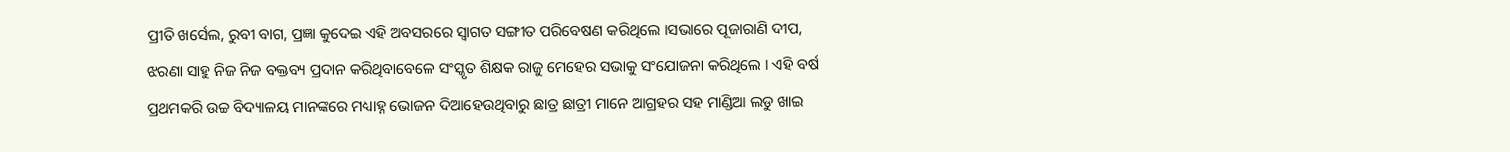ପ୍ରୀତି ଖର୍ସେଲ, ରୁବୀ ବାଗ, ପ୍ରଜ୍ଞା କୁଦେଇ ଏହି ଅବସରରେ ସ୍ବାଗତ ସଙ୍ଗୀତ ପରିବେଷଣ କରିଥିଲେ ।ସଭାରେ ପୂଜାରାଣି ଦୀପ, ଝରଣା ସାହୁ ନିଜ ନିଜ ବକ୍ତବ୍ୟ ପ୍ରଦାନ କରିଥିବାବେଳେ ସଂସ୍କୃତ ଶିକ୍ଷକ ରାଜୁ ମେହେର ସଭାକୁ ସଂଯୋଜନା କରିଥିଲେ । ଏହି ବର୍ଷ ପ୍ରଥମକରି ଉଚ୍ଚ ବିଦ୍ୟାଳୟ ମାନଙ୍କରେ ମଧ୍ୟାହ୍ନ ଭୋଜନ ଦିଆହେଉଥିବାରୁ ଛାତ୍ର ଛାତ୍ରୀ ମାନେ ଆଗ୍ରହର ସହ ମାଣ୍ଡିଆ ଲଡୁ ଖାଇ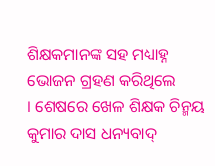ଶିକ୍ଷକମାନଙ୍କ ସହ ମଧ୍ୟାହ୍ନ ଭୋଜନ ଗ୍ରହଣ କରିଥିଲେ
। ଶେଷରେ ଖେଳ ଶିକ୍ଷକ ଚିନ୍ମୟ କୁମାର ଦାସ ଧନ୍ୟବାଦ୍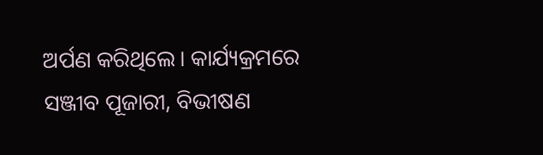ଅର୍ପଣ କରିଥିଲେ। କାର୍ଯ୍ୟକ୍ରମରେ ସଞ୍ଜୀବ ପୂଜାରୀ, ବିଭୀଷଣ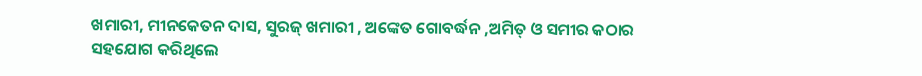ଖମାରୀ, ମୀନକେତନ ଦାସ, ସୁରଜ୍ ଖମାରୀ , ଅଙ୍କେତ ଗୋବର୍ଦ୍ଧନ ,ଅମିତ୍ ଓ ସମୀର କଠାର ସହଯୋଗ କରିଥିଲେ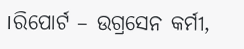।ରିପୋର୍ଟ – ଉଗ୍ରସେନ କର୍ମୀ,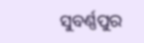ସୁବର୍ଣ୍ଣପୁର